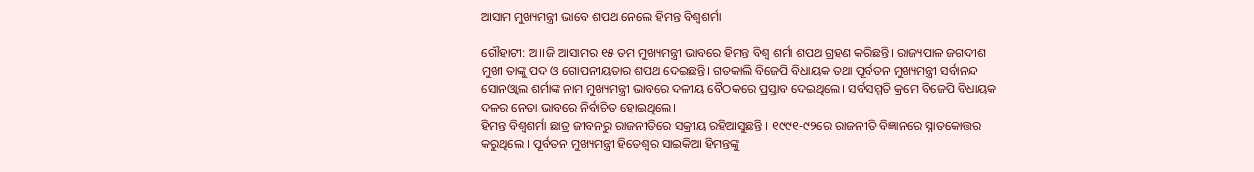ଆସାମ ମୁଖ୍ୟମନ୍ତ୍ରୀ ଭାବେ ଶପଥ ନେଲେ ହିମନ୍ତ ବିଶ୍ୱଶର୍ମା

ଗୌହାଟୀ: ଅ।।ଜି ଆସାମର ୧୫ ତମ ମୁଖ୍ୟମନ୍ତ୍ରୀ ଭାବରେ ହିମନ୍ତ ବିଶ୍ୱ ଶର୍ମା ଶପଥ ଗ୍ରହଣ କରିଛନ୍ତି। ରାଜ୍ୟପାଳ ଜଗଦୀଶ ମୁଖୀ ତାଙ୍କୁ ପଦ ଓ ଗୋପନୀୟତାର ଶପଥ ଦେଇଛନ୍ତି। ଗତକାଲି ବିଜେପି ବିଧାୟକ ତଥା ପୂର୍ବତନ ମୁଖ୍ୟମନ୍ତ୍ରୀ ସର୍ବାନନ୍ଦ ସୋନଓ୍ୱାଲ ଶର୍ମାଙ୍କ ନାମ ମୁଖ୍ୟମନ୍ତ୍ରୀ ଭାବରେ ଦଳୀୟ ବୈଠକରେ ପ୍ରସ୍ତାବ ଦେଇଥିଲେ। ସର୍ବସମ୍ମତି କ୍ରମେ ବିଜେପି ବିଧାୟକ ଦଳର ନେତା ଭାବରେ ନିର୍ବାଚିତ ହୋଇଥିଲେ।
ହିମନ୍ତ ବିଶ୍ୱଶର୍ମା ଛାତ୍ର ଜୀବନରୁ ରାଜନୀତିରେ ସକ୍ରୀୟ ରହିଆସୁଛନ୍ତି । ୧୯୯୧-୯୨ରେ ରାଜନୀତି ବିଜ୍ଞାନରେ ସ୍ନାତକୋତ୍ତର କରୁଥିଲେ । ପୂର୍ବତନ ମୁଖ୍ୟମନ୍ତ୍ରୀ ହିତେଶ୍ୱର ସାଇକିଆ ହିମନ୍ତଙ୍କୁ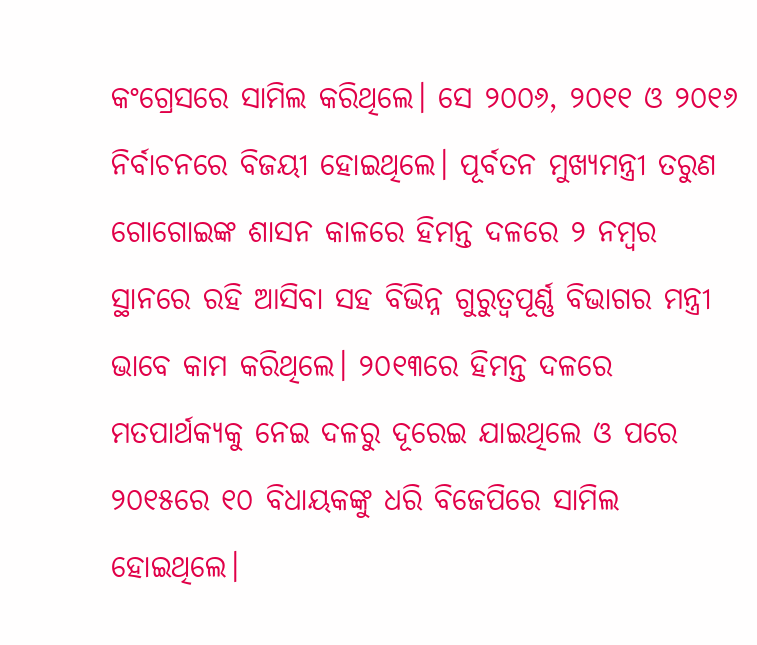କଂଗ୍ରେସରେ ସାମିଲ କରିଥିଲେ। ସେ ୨୦୦୬, ୨୦୧୧ ଓ ୨୦୧୬ ନିର୍ବାଚନରେ ବିଜୟୀ ହୋଇଥିଲେ। ପୂର୍ବତନ ମୁଖ୍ୟମନ୍ତ୍ରୀ ତରୁଣ ଗୋଗୋଇଙ୍କ ଶାସନ କାଳରେ ହିମନ୍ତ ଦଳରେ ୨ ନମ୍ବର ସ୍ଥାନରେ ରହି ଆସିବା ସହ ବିଭିନ୍ନ ଗୁରୁତ୍ୱପୂର୍ଣ୍ଣ ବିଭାଗର ମନ୍ତ୍ରୀ ଭାବେ କାମ କରିଥିଲେ। ୨୦୧୩ରେ ହିମନ୍ତ ଦଳରେ ମତପାର୍ଥକ୍ୟକୁ ନେଇ ଦଳରୁ ଦୂରେଇ ଯାଇଥିଲେ ଓ ପରେ ୨୦୧୫ରେ ୧୦ ବିଧାୟକଙ୍କୁ ଧରି ବିଜେପିରେ ସାମିଲ ହୋଇଥିଲେ।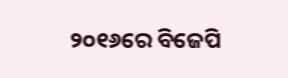୨୦୧୬ରେ ବିଜେପି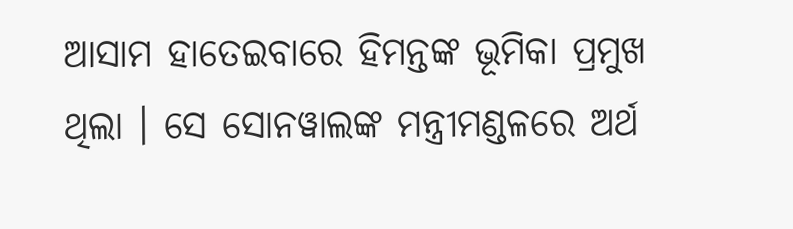ଆସାମ ହାତେଇବାରେ ହିମନ୍ତଙ୍କ ଭୂମିକା ପ୍ରମୁଖ ଥିଲା । ସେ ସୋନୱାଲଙ୍କ ମନ୍ତ୍ରୀମଣ୍ଡଳରେ ଅର୍ଥ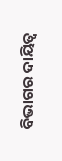ବିଭାଗର ଦାୟିତ୍ୱ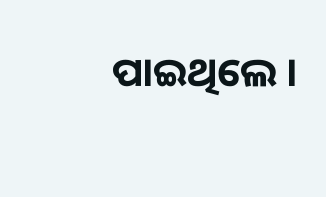ପାଇଥିଲେ ।